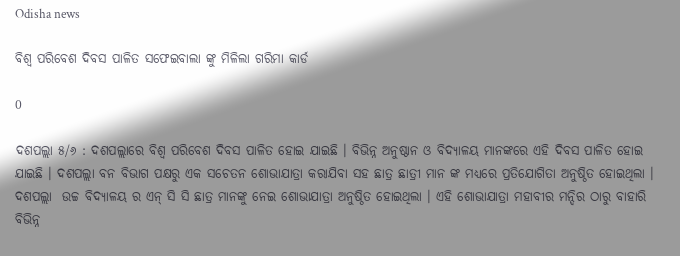Odisha news

ବିଶ୍ଵ ପରିବେଶ ଦିବସ ପାଳିତ ସଫେଇବାଲା ଙ୍କୁ ମିଳିଲା ଗରିମା କାର୍ଡ

0

ଦଶପଲ୍ଲା ୫/୬ : ଦଶପଲ୍ଲାରେ ବିଶ୍ଵ ପରିବେଶ ଦିବସ ପାଳିତ ହୋଇ ଯାଇଛି । ବିଭିନ୍ନ ଅନୁଷ୍ଠାନ ଓ ବିଦ୍ୟାଳୟ ମାନଙ୍କରେ ଏହି ଦିବସ ପାଳିତ ହୋଇ ଯାଇଛି । ଦଶପଲ୍ଲା ବନ ବିଭାଗ ପକ୍ଷରୁ ଏକ ସଚେତନ ଶୋଭାଯାତ୍ରା କରାଯିବା ସହ ଛାତ୍ର ଛାତ୍ରୀ ମାନ ଙ୍କ ମଧ୍ୟରେ ପ୍ରତିଯୋଗିତା ଅନୁଷ୍ଠିତ ହୋଇଥିଲା ।  ଦଶପଲ୍ଲା  ଉଚ୍ଚ ବିଦ୍ୟାଳୟ ର ଏନ୍ ସି ସି ଛାତ୍ର ମାନଙ୍କୁ ନେଇ ଶୋଭାଯାତ୍ରା ଅନୁଷ୍ଠିତ ହୋଇଥିଲା । ଏହି ଶୋଭାଯାତ୍ରା ମହାବୀର ମନ୍ଦିର ଠାରୁ ବାହାରି ବିଭିନ୍ନ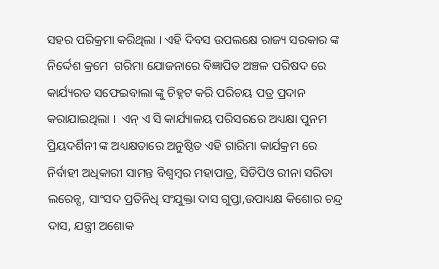ସହର ପରିକ୍ରମା କରିଥିଲା । ଏହି ଦିବସ ଉପଲକ୍ଷେ ରାଜ୍ୟ ସରକାର ଙ୍କ ନିର୍ଦ୍ଦେଶ କ୍ରମେ  ଗରିମା ଯୋଜନାରେ ବିଜ୍ଞାପିତ ଅଞ୍ଚଳ ପରିଷଦ ରେ କାର୍ଯ୍ୟରତ ସଫେଇବାଲା ଙ୍କୁ ଚିହ୍ନଟ କରି ପରିଚୟ ପତ୍ର ପ୍ରଦାନ କରାଯାଇଥିଲା ।  ଏନ୍ ଏ ସି କାର୍ଯ୍ୟାଳୟ ପରିସରରେ ଅଧ୍ୟକ୍ଷା ପୁନମ  ପ୍ରିୟଦର୍ଶିନୀ ଙ୍କ ଅଧ୍ୟକ୍ଷତାରେ ଅନୁଷ୍ଠିତ ଏହି ଗାରିମା କାର୍ଯକ୍ରମ ରେ ନିର୍ବାହୀ ଅଧିକାରୀ ସାମନ୍ତ ବିଶ୍ବମ୍ବର ମହାପାତ୍ର, ସିଡିପିଓ ରୀନା ସରିତା ଲରେନ୍ସ, ସାଂସଦ ପ୍ରତିନିଧି ସଂଯୁକ୍ତା ଦାସ ଗୁପ୍ତା,ଉପାଧ୍ୟକ୍ଷ କିଶୋର ଚନ୍ଦ୍ର ଦାସ, ଯନ୍ତ୍ରୀ ଅଶୋକ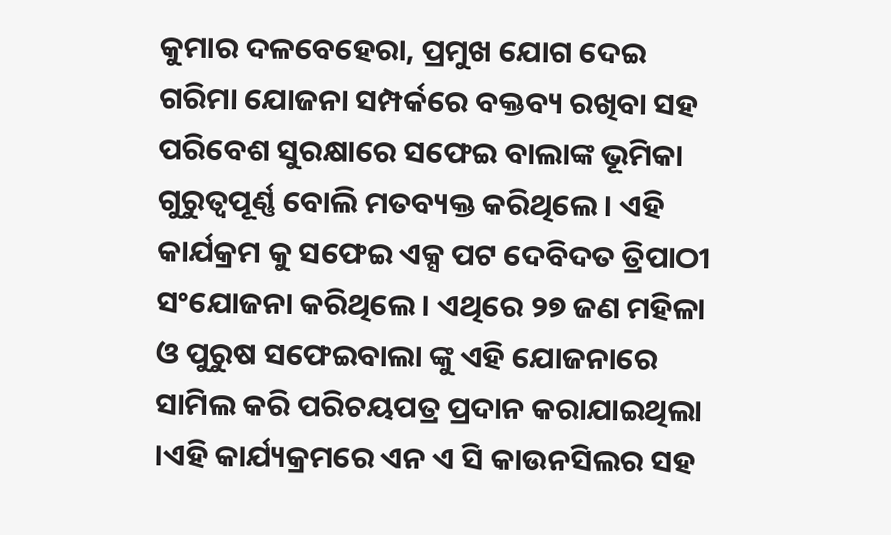କୁମାର ଦଳବେହେରା, ପ୍ରମୁଖ ଯୋଗ ଦେଇ ଗରିମା ଯୋଜନା ସମ୍ପର୍କରେ ବକ୍ତବ୍ୟ ରଖିବା ସହ ପରିବେଶ ସୁରକ୍ଷାରେ ସଫେଇ ବାଲାଙ୍କ ଭୂମିକା ଗୁରୁତ୍ୱପୂର୍ଣ୍ଣ ବୋଲି ମତବ୍ୟକ୍ତ କରିଥିଲେ । ଏହି କାର୍ଯକ୍ରମ କୁ ସଫେଇ ଏକ୍ସ ପଟ ଦେବିଦତ ତ୍ରିପାଠୀ ସଂଯୋଜନା କରିଥିଲେ । ଏଥିରେ ୨୭ ଜଣ ମହିଳା ଓ ପୁରୁଷ ସଫେଇବାଲା ଙ୍କୁ ଏହି ଯୋଜନାରେ ସାମିଲ କରି ପରିଚୟପତ୍ର ପ୍ରଦାନ କରାଯାଇଥିଲା ।ଏହି କାର୍ଯ୍ୟକ୍ରମରେ ଏନ ଏ ସି କାଉନସିଲର ସହ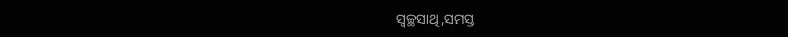ସ୍ୱଚ୍ଛସାଥି,ସମସ୍ତ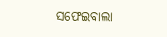ସଫେଇବାଲା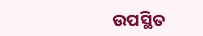ଉପସ୍ଥିତ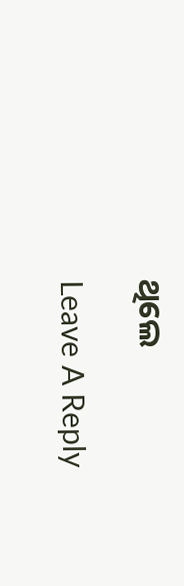ଥିଲେ

Leave A Reply